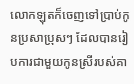លោកឡុតក៏ចេញទៅប្រាប់កូនប្រសាប្រុសៗ ដែលបានរៀបការជាមួយកូនស្រីរបស់គា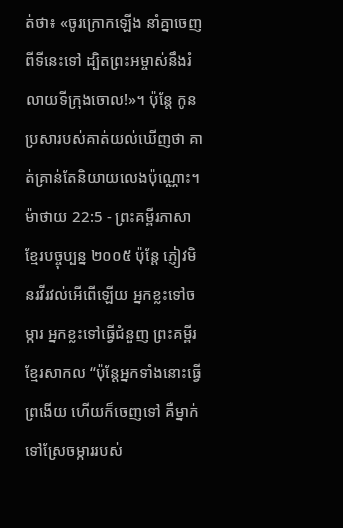ត់ថា៖ «ចូរក្រោកឡើង នាំគ្នាចេញពីទីនេះទៅ ដ្បិតព្រះអម្ចាស់នឹងរំលាយទីក្រុងចោល!»។ ប៉ុន្តែ កូនប្រសារបស់គាត់យល់ឃើញថា គាត់គ្រាន់តែនិយាយលេងប៉ុណ្ណោះ។
ម៉ាថាយ 22:5 - ព្រះគម្ពីរភាសាខ្មែរបច្ចុប្បន្ន ២០០៥ ប៉ុន្តែ ភ្ញៀវមិនរវីរវល់អើពើឡើយ អ្នកខ្លះទៅចម្ការ អ្នកខ្លះទៅធ្វើជំនួញ ព្រះគម្ពីរខ្មែរសាកល “ប៉ុន្តែអ្នកទាំងនោះធ្វើព្រងើយ ហើយក៏ចេញទៅ គឺម្នាក់ទៅស្រែចម្ការរបស់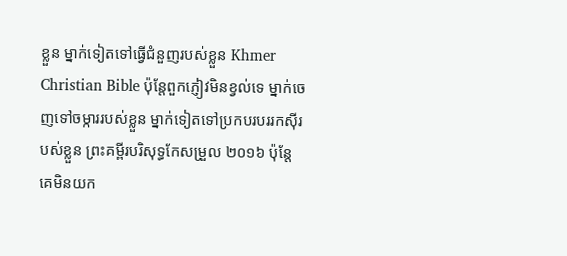ខ្លួន ម្នាក់ទៀតទៅធ្វើជំនួញរបស់ខ្លួន Khmer Christian Bible ប៉ុន្ដែពួកភ្ញៀវមិនខ្វល់ទេ ម្នាក់ចេញទៅចម្ការរបស់ខ្លួន ម្នាក់ទៀតទៅប្រកបរបររកស៊ីរបស់ខ្លួន ព្រះគម្ពីរបរិសុទ្ធកែសម្រួល ២០១៦ ប៉ុន្តែ គេមិនយក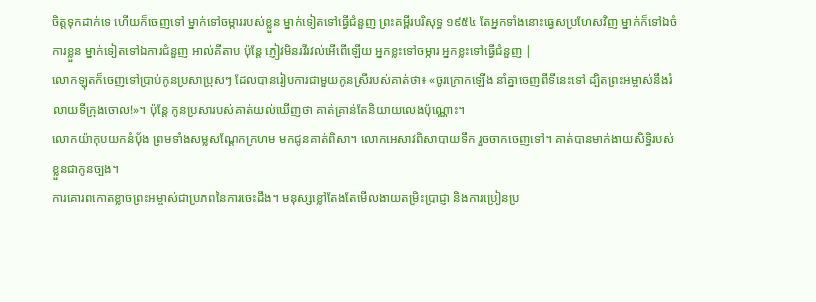ចិត្តទុកដាក់ទេ ហើយក៏ចេញទៅ ម្នាក់ទៅចម្ការរបស់ខ្លួន ម្នាក់ទៀតទៅធ្វើជំនួញ ព្រះគម្ពីរបរិសុទ្ធ ១៩៥៤ តែអ្នកទាំងនោះធ្វេសប្រហែសវិញ ម្នាក់ក៏ទៅឯចំការខ្លួន ម្នាក់ទៀតទៅឯការជំនួញ អាល់គីតាប ប៉ុន្ដែ ភ្ញៀវមិនរវីរវល់អើពើឡើយ អ្នកខ្លះទៅចម្ការ អ្នកខ្លះទៅធ្វើជំនួញ |
លោកឡុតក៏ចេញទៅប្រាប់កូនប្រសាប្រុសៗ ដែលបានរៀបការជាមួយកូនស្រីរបស់គាត់ថា៖ «ចូរក្រោកឡើង នាំគ្នាចេញពីទីនេះទៅ ដ្បិតព្រះអម្ចាស់នឹងរំលាយទីក្រុងចោល!»។ ប៉ុន្តែ កូនប្រសារបស់គាត់យល់ឃើញថា គាត់គ្រាន់តែនិយាយលេងប៉ុណ្ណោះ។
លោកយ៉ាកុបយកនំប៉័ង ព្រមទាំងសម្លសណ្ដែកក្រហម មកជូនគាត់ពិសា។ លោកអេសាវពិសាបាយទឹក រួចចាកចេញទៅ។ គាត់បានមាក់ងាយសិទ្ធិរបស់ខ្លួនជាកូនច្បង។
ការគោរពកោតខ្លាចព្រះអម្ចាស់ជាប្រភពនៃការចេះដឹង។ មនុស្សខ្លៅតែងតែមើលងាយតម្រិះប្រាជ្ញា និងការប្រៀនប្រ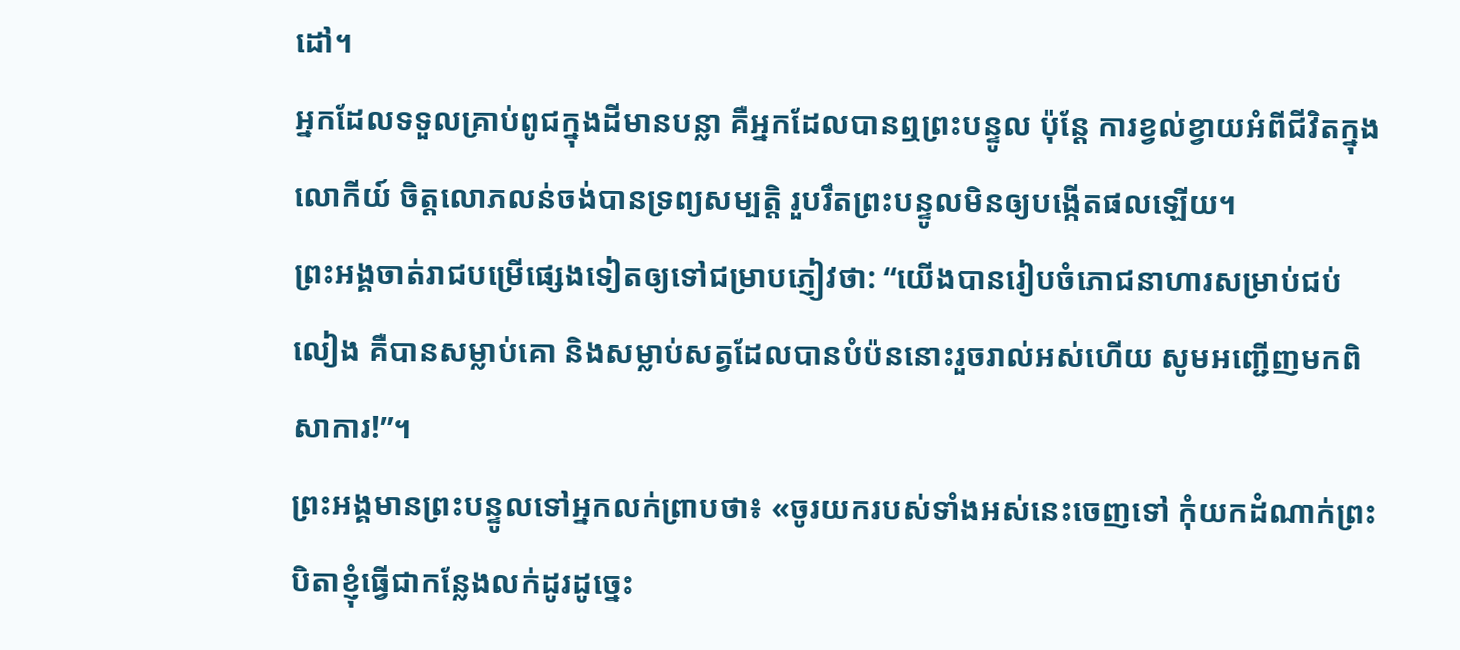ដៅ។
អ្នកដែលទទួលគ្រាប់ពូជក្នុងដីមានបន្លា គឺអ្នកដែលបានឮព្រះបន្ទូល ប៉ុន្តែ ការខ្វល់ខ្វាយអំពីជីវិតក្នុងលោកីយ៍ ចិត្តលោភលន់ចង់បានទ្រព្យសម្បត្តិ រួបរឹតព្រះបន្ទូលមិនឲ្យបង្កើតផលឡើយ។
ព្រះអង្គចាត់រាជបម្រើផ្សេងទៀតឲ្យទៅជម្រាបភ្ញៀវថា: “យើងបានរៀបចំភោជនាហារសម្រាប់ជប់លៀង គឺបានសម្លាប់គោ និងសម្លាប់សត្វដែលបានបំប៉ននោះរួចរាល់អស់ហើយ សូមអញ្ជើញមកពិសាការ!”។
ព្រះអង្គមានព្រះបន្ទូលទៅអ្នកលក់ព្រាបថា៖ «ចូរយករបស់ទាំងអស់នេះចេញទៅ កុំយកដំណាក់ព្រះបិតាខ្ញុំធ្វើជាកន្លែងលក់ដូរដូច្នេះ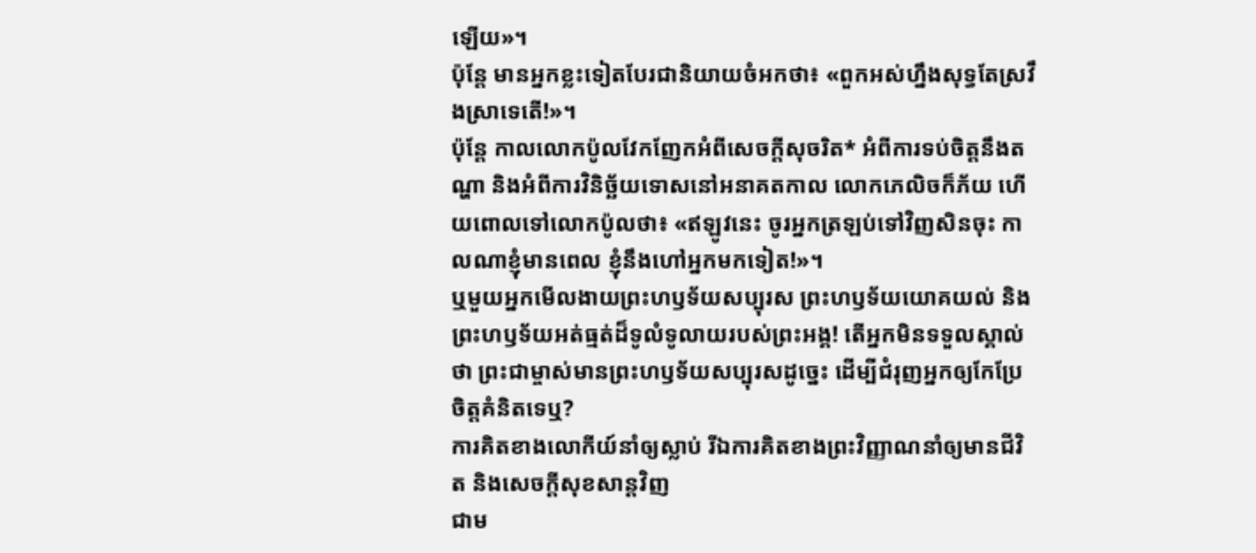ឡើយ»។
ប៉ុន្តែ មានអ្នកខ្លះទៀតបែរជានិយាយចំអកថា៖ «ពួកអស់ហ្នឹងសុទ្ធតែស្រវឹងស្រាទេតើ!»។
ប៉ុន្តែ កាលលោកប៉ូលវែកញែកអំពីសេចក្ដីសុចរិត* អំពីការទប់ចិត្តនឹងតណ្ហា និងអំពីការវិនិច្ឆ័យទោសនៅអនាគតកាល លោកភេលិចក៏ភ័យ ហើយពោលទៅលោកប៉ូលថា៖ «ឥឡូវនេះ ចូរអ្នកត្រឡប់ទៅវិញសិនចុះ កាលណាខ្ញុំមានពេល ខ្ញុំនឹងហៅអ្នកមកទៀត!»។
ឬមួយអ្នកមើលងាយព្រះហឫទ័យសប្បុរស ព្រះហឫទ័យយោគយល់ និងព្រះហឫទ័យអត់ធ្មត់ដ៏ទូលំទូលាយរបស់ព្រះអង្គ! តើអ្នកមិនទទួលស្គាល់ថា ព្រះជាម្ចាស់មានព្រះហឫទ័យសប្បុរសដូច្នេះ ដើម្បីជំរុញអ្នកឲ្យកែប្រែចិត្តគំនិតទេឬ?
ការគិតខាងលោកីយ៍នាំឲ្យស្លាប់ រីឯការគិតខាងព្រះវិញ្ញាណនាំឲ្យមានជីវិត និងសេចក្ដីសុខសាន្តវិញ
ជាម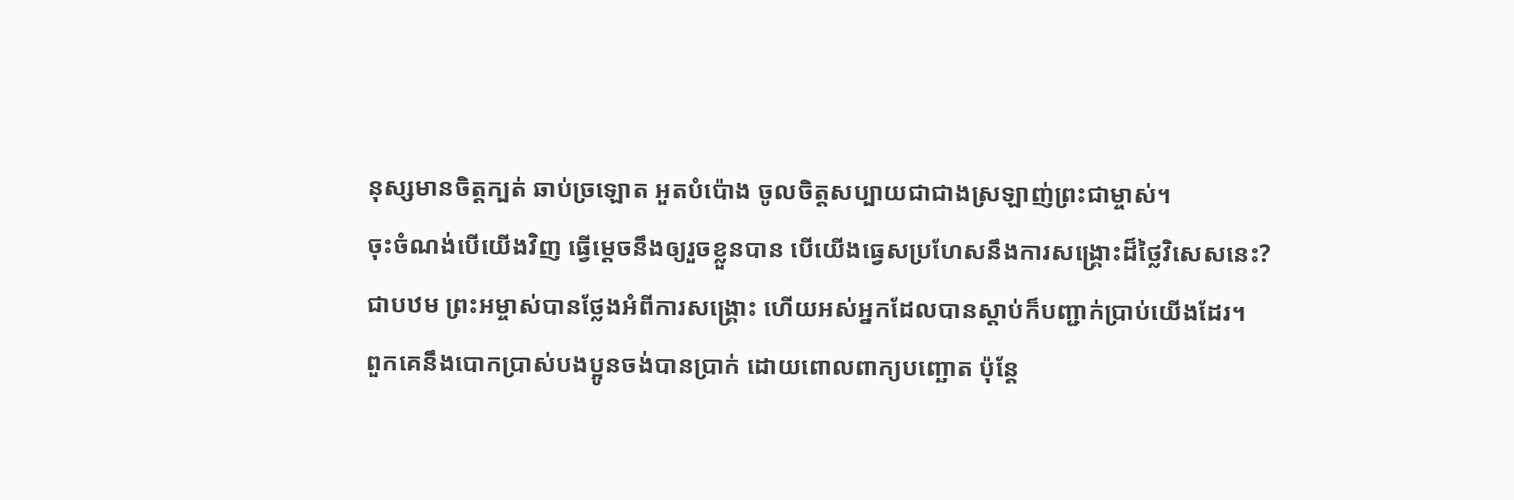នុស្សមានចិត្តក្បត់ ឆាប់ច្រឡោត អួតបំប៉ោង ចូលចិត្តសប្បាយជាជាងស្រឡាញ់ព្រះជាម្ចាស់។
ចុះចំណង់បើយើងវិញ ធ្វើម្ដេចនឹងឲ្យរួចខ្លួនបាន បើយើងធ្វេសប្រហែសនឹងការសង្គ្រោះដ៏ថ្លៃវិសេសនេះ? ជាបឋម ព្រះអម្ចាស់បានថ្លែងអំពីការសង្គ្រោះ ហើយអស់អ្នកដែលបានស្ដាប់ក៏បញ្ជាក់ប្រាប់យើងដែរ។
ពួកគេនឹងបោកប្រាស់បងប្អូនចង់បានប្រាក់ ដោយពោលពាក្យបញ្ឆោត ប៉ុន្តែ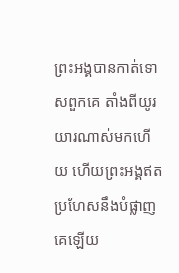ព្រះអង្គបានកាត់ទោសពួកគេ តាំងពីយូរយារណាស់មកហើយ ហើយព្រះអង្គឥតប្រហែសនឹងបំផ្លាញគេឡើយ